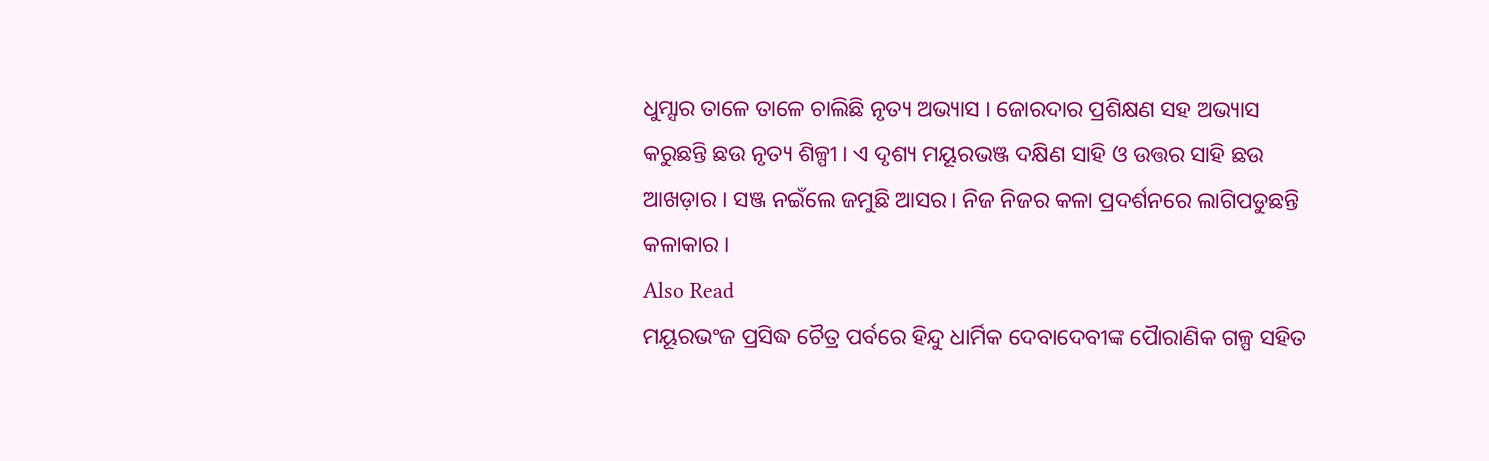ଧୁମ୍ସାର ତାଳେ ତାଳେ ଚାଲିଛି ନୃତ୍ୟ ଅଭ୍ୟାସ । ଜୋରଦାର ପ୍ରଶିକ୍ଷଣ ସହ ଅଭ୍ୟାସ କରୁଛନ୍ତି ଛଉ ନୃତ୍ୟ ଶିଳ୍ପୀ । ଏ ଦୃଶ୍ୟ ମୟୂରଭଞ୍ଜ ଦକ୍ଷିଣ ସାହି ଓ ଉତ୍ତର ସାହି ଛଉ ଆଖଡ଼ାର । ସଞ୍ଜ ନଇଁଲେ ଜମୁଛି ଆସର। ନିଜ ନିଜର କଳା ପ୍ରଦର୍ଶନରେ ଲାଗିପଡୁଛନ୍ତି କଳାକାର ।
Also Read
ମୟୂରଭଂଜ ପ୍ରସିଦ୍ଧ ଚୈତ୍ର ପର୍ବରେ ହିନ୍ଦୁ ଧାର୍ମିକ ଦେବାଦେବୀଙ୍କ ପୈାରାଣିକ ଗଳ୍ପ ସହିତ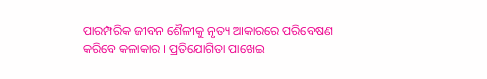ପାରମ୍ପରିକ ଜୀବନ ଶୈଳୀକୁ ନୃତ୍ୟ ଆକାରରେ ପରିବେଷଣ କରିବେ କଳାକାର । ପ୍ରତିଯୋଗିତା ପାଖେଇ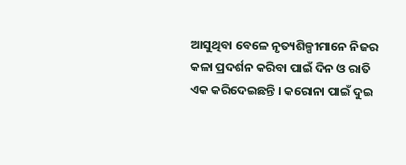ଆସୁଥିବା ବେଳେ ନୃତ୍ୟଶିଳ୍ପୀମାନେ ନିଜର କଳା ପ୍ରଦର୍ଶନ କରିବା ପାଇଁ ଦିନ ଓ ରାତି ଏକ କରିଦେଇଛନ୍ତି । କରୋନା ପାଇଁ ଦୁଇ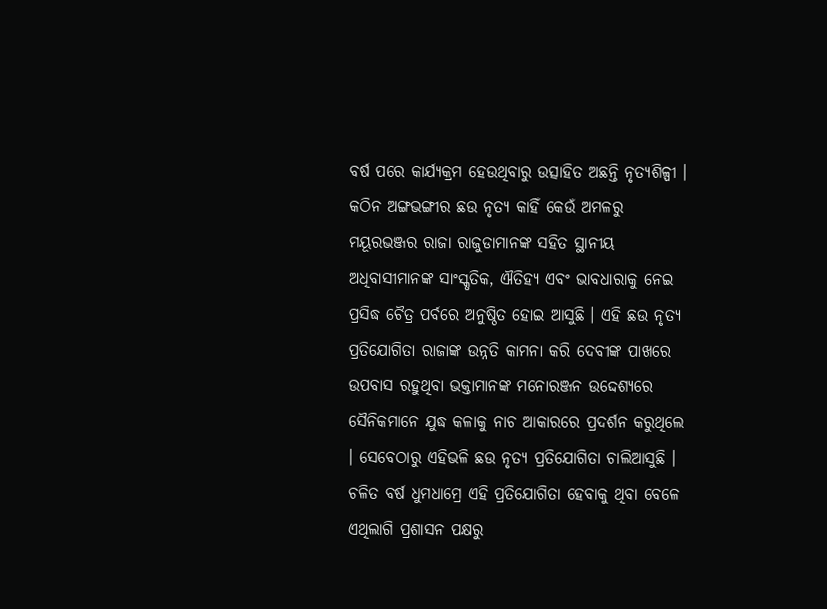ବର୍ଷ ପରେ କାର୍ଯ୍ୟକ୍ରମ ହେଉଥିବାରୁ ଉତ୍ସାହିତ ଅଛନ୍ତି ନୃତ୍ୟଶିଳ୍ପୀ ।
କଠିନ ଅଙ୍ଗଭଙ୍ଗୀର ଛଉ ନୃତ୍ୟ କାହିଁ କେଉଁ ଅମଳରୁ ମୟୂରଭଞ୍ଜର ରାଜା ରାଜୁଡାମାନଙ୍କ ସହିତ ସ୍ଥାନୀୟ ଅଧିବାସୀମାନଙ୍କ ସାଂସ୍କୃତିକ, ଐତିହ୍ୟ ଏବଂ ଭାବଧାରାକୁ ନେଇ ପ୍ରସିଦ୍ଧ ଚୈତ୍ର ପର୍ବରେ ଅନୁଷ୍ଠିତ ହୋଇ ଆସୁଛି । ଏହି ଛଉ ନୃତ୍ୟ ପ୍ରତିଯୋଗିତା ରାଜାଙ୍କ ଉନ୍ନତି କାମନା କରି ଦେବୀଙ୍କ ପାଖରେ ଉପବାସ ରହୁଥିବା ଭକ୍ତାମାନଙ୍କ ମନୋରଞ୍ଜନ ଉଦ୍ଦେଶ୍ୟରେ ସୈନିକମାନେ ଯୁଦ୍ଧ କଳାକୁ ନାଚ ଆକାରରେ ପ୍ରଦର୍ଶନ କରୁଥିଲେ । ସେବେଠାରୁ ଏହିଭଳି ଛଉ ନୃତ୍ୟ ପ୍ରତିଯୋଗିତା ଚାଲିଆସୁଛି । ଚଳିତ ବର୍ଷ ଧୁମଧାମ୍ରେ ଏହି ପ୍ରତିଯୋଗିତା ହେବାକୁ ଥିବା ବେଳେ ଏଥିଲାଗି ପ୍ରଶାସନ ପକ୍ଷରୁ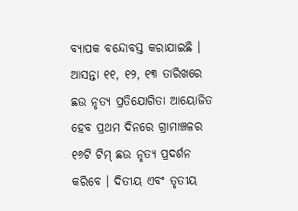ବ୍ୟାପକ ବନ୍ଦୋବସ୍ତ କରାଯାଇଛି ।
ଆସନ୍ତା ୧୧, ୧୨, ୧୩ ତାରିଖରେ ଛଉ ନୃତ୍ୟ ପ୍ରତିଯୋଗିତା ଆୟୋଜିତ ହେବ ପ୍ରଥମ ଦିନରେ ଗ୍ରାମାଞ୍ଚଳର ୧୬ଟି ଟିମ୍ ଛଉ ନୃତ୍ୟ ପ୍ରଦର୍ଶନ କରିବେ । ଦିତୀୟ ଏବଂ ତୃତୀୟ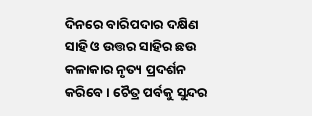ଦିନରେ ବାରିପଦାର ଦକ୍ଷିଣ ସାହି ଓ ଉତ୍ତର ସାହିର ଛଉ କଳାକାର ନୃତ୍ୟ ପ୍ରଦର୍ଶନ କରିବେ । ଚୈତ୍ର ପର୍ବକୁ ସୁନ୍ଦର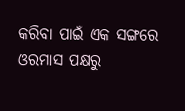କରିବା ପାଇଁ ଏକ ସଙ୍ଗରେ ଓରମାସ ପକ୍ଷରୁ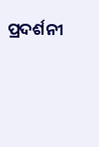ପ୍ରଦର୍ଶନୀ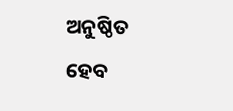ଅନୁଷ୍ଠିତ ହେବ